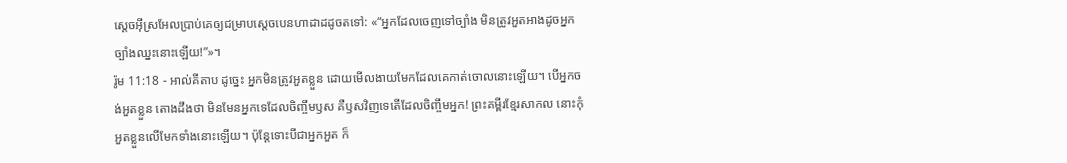ស្តេចអ៊ីស្រអែលប្រាប់គេឲ្យជម្រាបស្តេចបេនហាដាដដូចតទៅ: «“អ្នកដែលចេញទៅច្បាំង មិនត្រូវអួតអាងដូចអ្នកច្បាំងឈ្នះនោះឡើយ!”»។
រ៉ូម 11:18 - អាល់គីតាប ដូច្នេះ អ្នកមិនត្រូវអួតខ្លួន ដោយមើលងាយមែកដែលគេកាត់ចោលនោះឡើយ។ បើអ្នកចង់អួតខ្លួន តោងដឹងថា មិនមែនអ្នកទេដែលចិញ្ចឹមឫស គឺឫសវិញទេតើដែលចិញ្ចឹមអ្នក! ព្រះគម្ពីរខ្មែរសាកល នោះកុំអួតខ្លួនលើមែកទាំងនោះឡើយ។ ប៉ុន្តែទោះបីជាអ្នកអួត ក៏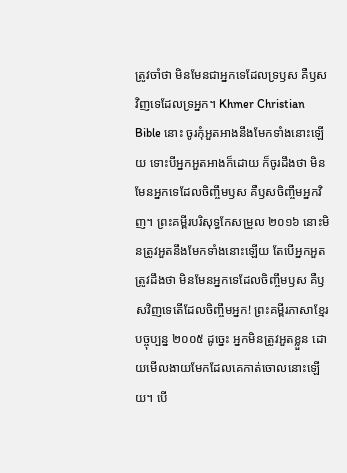ត្រូវចាំថា មិនមែនជាអ្នកទេដែលទ្រឫស គឺឫសវិញទេដែលទ្រអ្នក។ Khmer Christian Bible នោះ ចូរកុំអួតអាងនឹងមែកទាំងនោះឡើយ ទោះបីអ្នកអួតអាងក៏ដោយ ក៏ចូរដឹងថា មិនមែនអ្នកទេដែលចិញ្ចឹមឫស គឺឫសចិញ្ចឹមអ្នកវិញ។ ព្រះគម្ពីរបរិសុទ្ធកែសម្រួល ២០១៦ នោះមិនត្រូវអួតនឹងមែកទាំងនោះឡើយ តែបើអ្នកអួត ត្រូវដឹងថា មិនមែនអ្នកទេដែលចិញ្ចឹមឫស គឺឫសវិញទេតើដែលចិញ្ចឹមអ្នក! ព្រះគម្ពីរភាសាខ្មែរបច្ចុប្បន្ន ២០០៥ ដូច្នេះ អ្នកមិនត្រូវអួតខ្លួន ដោយមើលងាយមែកដែលគេកាត់ចោលនោះឡើយ។ បើ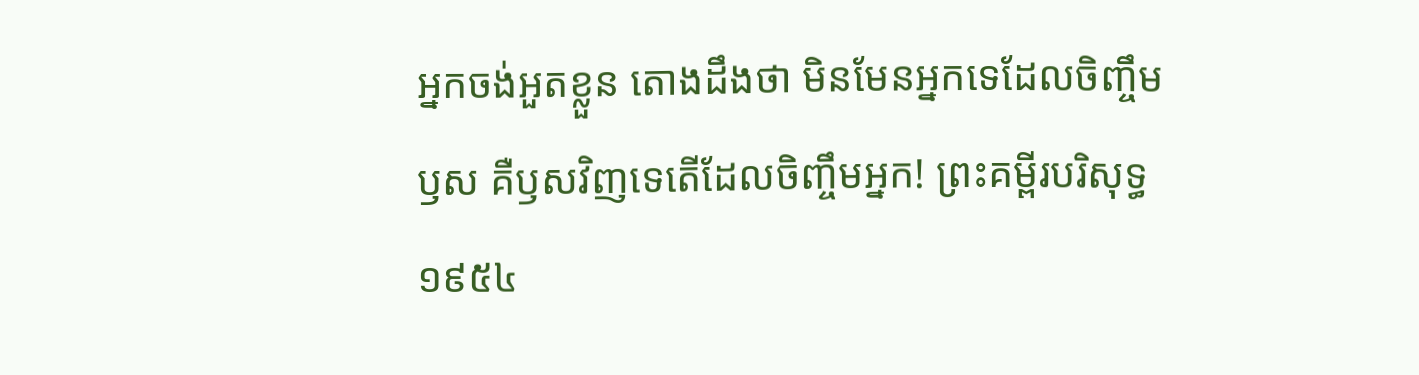អ្នកចង់អួតខ្លួន តោងដឹងថា មិនមែនអ្នកទេដែលចិញ្ចឹមឫស គឺឫសវិញទេតើដែលចិញ្ចឹមអ្នក! ព្រះគម្ពីរបរិសុទ្ធ ១៩៥៤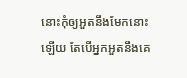នោះកុំឲ្យអួតនឹងមែកនោះឡើយ តែបើអ្នកអួតនឹងគេ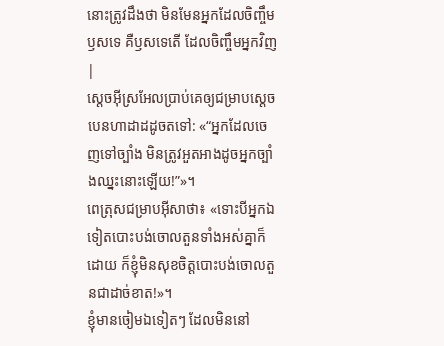នោះត្រូវដឹងថា មិនមែនអ្នកដែលចិញ្ចឹមឫសទេ គឺឫសទេតើ ដែលចិញ្ចឹមអ្នកវិញ |
ស្តេចអ៊ីស្រអែលប្រាប់គេឲ្យជម្រាបស្តេចបេនហាដាដដូចតទៅ: «“អ្នកដែលចេញទៅច្បាំង មិនត្រូវអួតអាងដូចអ្នកច្បាំងឈ្នះនោះឡើយ!”»។
ពេត្រុសជម្រាបអ៊ីសាថា៖ «ទោះបីអ្នកឯទៀតបោះបង់ចោលតួនទាំងអស់គ្នាក៏ដោយ ក៏ខ្ញុំមិនសុខចិត្ដបោះបង់ចោលតួនជាដាច់ខាត!»។
ខ្ញុំមានចៀមឯទៀតៗ ដែលមិននៅ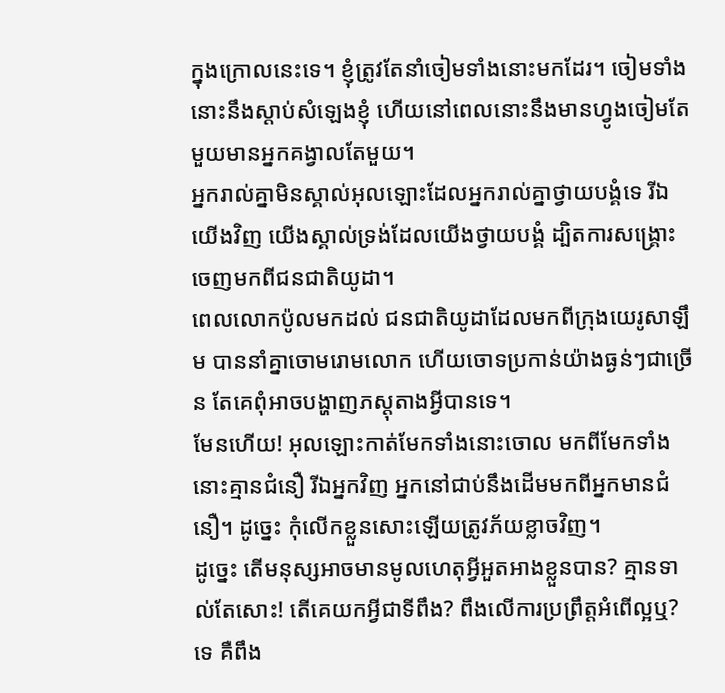ក្នុងក្រោលនេះទេ។ ខ្ញុំត្រូវតែនាំចៀមទាំងនោះមកដែរ។ ចៀមទាំងនោះនឹងស្ដាប់សំឡេងខ្ញុំ ហើយនៅពេលនោះនឹងមានហ្វូងចៀមតែមួយមានអ្នកគង្វាលតែមួយ។
អ្នករាល់គ្នាមិនស្គាល់អុលឡោះដែលអ្នករាល់គ្នាថ្វាយបង្គំទេ រីឯយើងវិញ យើងស្គាល់ទ្រង់ដែលយើងថ្វាយបង្គំ ដ្បិតការសង្គ្រោះចេញមកពីជនជាតិយូដា។
ពេលលោកប៉ូលមកដល់ ជនជាតិយូដាដែលមកពីក្រុងយេរូសាឡឹម បាននាំគ្នាចោមរោមលោក ហើយចោទប្រកាន់យ៉ាងធ្ងន់ៗជាច្រើន តែគេពុំអាចបង្ហាញភស្ដុតាងអ្វីបានទេ។
មែនហើយ! អុលឡោះកាត់មែកទាំងនោះចោល មកពីមែកទាំងនោះគ្មានជំនឿ រីឯអ្នកវិញ អ្នកនៅជាប់នឹងដើមមកពីអ្នកមានជំនឿ។ ដូច្នេះ កុំលើកខ្លួនសោះឡើយត្រូវភ័យខ្លាចវិញ។
ដូច្នេះ តើមនុស្សអាចមានមូលហេតុអ្វីអួតអាងខ្លួនបាន? គ្មានទាល់តែសោះ! តើគេយកអ្វីជាទីពឹង? ពឹងលើការប្រព្រឹត្ដអំពើល្អឬ? ទេ គឺពឹង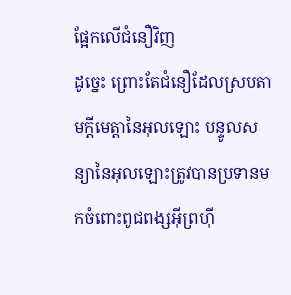ផ្អែកលើជំនឿវិញ
ដូច្នេះ ព្រោះតែជំនឿដែលស្របតាមក្តីមេត្តានៃអុលឡោះ បន្ទូលសន្យានៃអុលឡោះត្រូវបានប្រទានមកចំពោះពូជពង្សអ៊ីព្រហ៊ី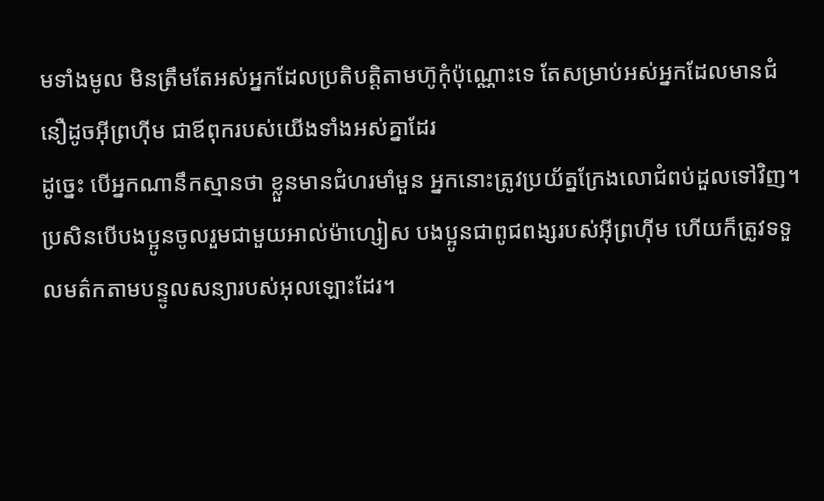មទាំងមូល មិនត្រឹមតែអស់អ្នកដែលប្រតិបត្ដិតាមហ៊ូកុំប៉ុណ្ណោះទេ តែសម្រាប់អស់អ្នកដែលមានជំនឿដូចអ៊ីព្រហ៊ីម ជាឪពុករបស់យើងទាំងអស់គ្នាដែរ
ដូច្នេះ បើអ្នកណានឹកស្មានថា ខ្លួនមានជំហរមាំមួន អ្នកនោះត្រូវប្រយ័ត្នក្រែងលោជំពប់ដួលទៅវិញ។
ប្រសិនបើបងប្អូនចូលរួមជាមួយអាល់ម៉ាហ្សៀស បងប្អូនជាពូជពង្សរបស់អ៊ីព្រហ៊ីម ហើយក៏ត្រូវទទួលមត៌កតាមបន្ទូលសន្យារបស់អុលឡោះដែរ។